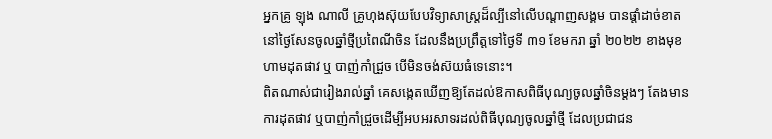អ្នកគ្រូ ឡុង ណាលី គ្រូហុងស៊ុយបែបវិទ្យាសាស្រ្តដ៏ល្បីនៅលើបណ្ដាញសង្គម បានផ្ដាំដាច់ខាតនៅថ្ងៃសែនចូលឆ្នាំថ្មីប្រពៃណីចិន ដែលនឹងប្រព្រឹត្តទៅថ្ងៃទី ៣១ ខែមករា ឆ្នាំ ២០២២ ខាងមុខ ហាមដុតផាវ ឬ បាញ់កាំជ្រួច បើមិនចង់ស៊យធំទេនោះ។
ពិតណាស់ជារៀងរាល់ឆ្នាំ គេសង្កេតឃើញឱ្យតែដល់ឱកាសពិធីបុណ្យចូលឆ្នាំចិនម្ដងៗ តែងមានការដុតផាវ ឬបាញ់កាំជ្រួចដើម្បីអបអរសាទរដល់ពិធីបុណ្យចូលឆ្នាំថ្មី ដែលប្រជាជន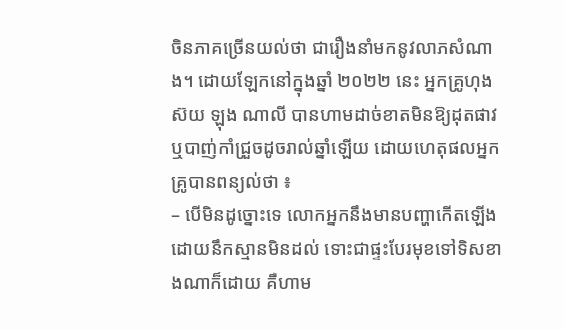ចិនភាគច្រើនយល់ថា ជារឿងនាំមកនូវលាភសំណាង។ ដោយឡែកនៅក្នុងឆ្នាំ ២០២២ នេះ អ្នកគ្រូហុងស៊យ ឡុង ណាលី បានហាមដាច់ខាតមិនឱ្យដុតផាវ ឬបាញ់កាំជ្រួចដូចរាល់ឆ្នាំឡើយ ដោយហេតុផលអ្នកគ្រូបានពន្យល់ថា ៖
– បើមិនដូច្នោះទេ លោកអ្នកនឹងមានបញ្ហាកើតឡើងដោយនឹកស្មានមិនដល់ ទោះជាផ្ទះបែរមុខទៅទិសខាងណាក៏ដោយ គឺហាម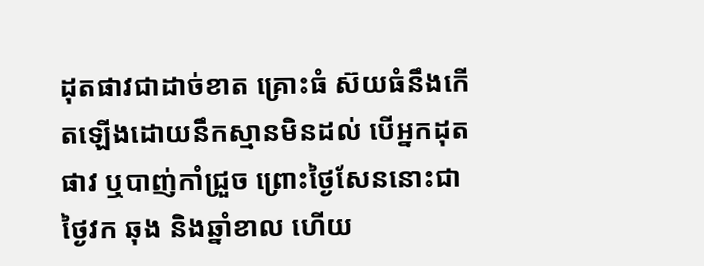ដុតផាវជាដាច់ខាត គ្រោះធំ ស៊យធំនឹងកើតឡើងដោយនឹកស្មានមិនដល់ បើអ្នកដុតផាវ ឬបាញ់កាំជ្រួច ព្រោះថ្ងៃសែននោះជាថ្ងៃវក ឆុង និងឆ្នាំខាល ហើយ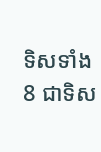ទិសទាំង 8 ជាទិស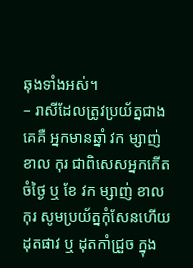ឆុងទាំងអស់។
– រាសីដែលត្រូវប្រយ័ត្នជាងគេគឺ អ្នកមានឆ្នាំ វក ម្សាញ់ ខាល កុរ ជាពិសេសអ្នកកើតចំថ្ងៃ ឬ ខែ វក ម្សាញ់ ខាល កុរ សូមប្រយ័ត្នកុំសែនហើយដុតផាវ ឬ ដុតកាំជ្រួច ក្នុង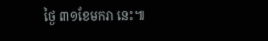ថ្ងៃ ៣១ខែមករា នេះ៕